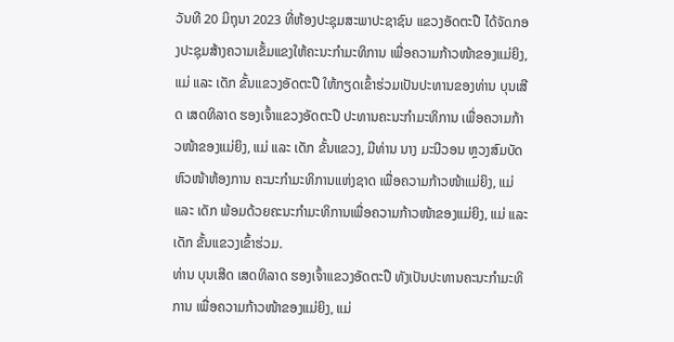ວັນທີ 20 ມິຖຸນາ 2023 ທີ່ຫ້ອງປະຊຸມສະພາປະຊາຊົນ ແຂວງອັດຕະປື ໄດ້ຈັດກອງປະຊຸມສ້າງຄວາມເຂັ້ມແຂງໃຫ້ຄະນະກໍາມະທິການ ເພື່ອຄວາມກ້າວໜ້າຂອງແມ່ຍິງ, ແມ່ ແລະ ເດັກ ຂັ້ນແຂວງອັດຕະປື ໃຫ້ກຽດເຂົ້າຮ່ວມເປັນປະທານຂອງທ່ານ ບຸນເສີດ ເສດທິລາດ ຮອງເຈົ້າແຂວງອັດຕະປື ປະທານຄະນະກໍາມະທິການ ເພື່ອຄວາມກ້າວໜ້າຂອງແມ່ຍິງ, ແມ່ ແລະ ເດັກ ຂັ້ນແຂວງ, ມີທ່ານ ນາງ ມະນີວອນ ຫຼວງສົມບັດ ຫົວໜ້າຫ້ອງການ ຄະນະກໍາມະທິການແຫ່ງຊາດ ເພື່ອຄວາມກ້າວໜ້າແມ່ຍິງ, ແມ່ ແລະ ເດັກ ພ້ອມດ້ວຍຄະນະກໍາມະທິການເພື່ອຄວາມກ້າວໜ້າຂອງແມ່ຍິງ, ແມ່ ແລະ ເດັກ ຂັ້ນແຂວງເຂົ້າຮ່ວມ.
ທ່ານ ບຸນເສີດ ເສດທິລາດ ຮອງເຈົ້າແຂວງອັດຕະປື ທັງເປັນປະທານຄະນະກໍາມະທິການ ເພື່ອຄວາມກ້າວໜ້າຂອງແມ່ຍິງ, ແມ່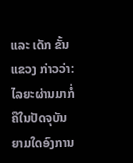ແລະ ເດັກ ຂັ້ນແຂວງ ກ່າວວ່າ: ໄລຍະຜ່ານມາກໍ່ຄືໃນປັດຈຸບັນຍາມໃດອົງການ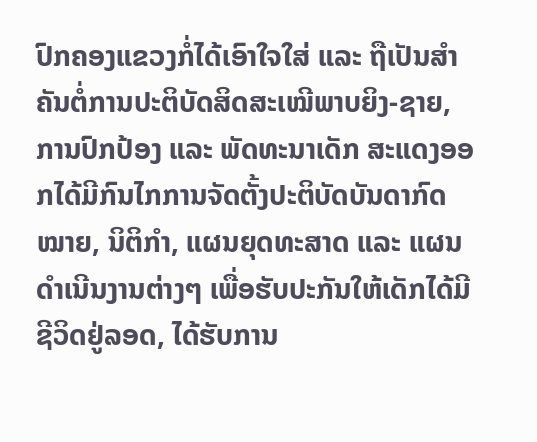ປົກຄອງແຂວງກໍ່ໄດ້ເອົາໃຈໃສ່ ແລະ ຖືເປັນສຳຄັນຕໍ່ການປະຕິບັດສິດສະເໝີພາບຍິງ-ຊາຍ, ການປົກປ້ອງ ແລະ ພັດທະນາເດັກ ສະແດງອອກໄດ້ມີກົນໄກການຈັດຕັ້ງປະຕິບັດບັນດາກົດໝາຍ, ນິຕິກຳ, ແຜນຍຸດທະສາດ ແລະ ແຜນດໍາເນີນງານຕ່າງໆ ເພື່ອຮັບປະກັນໃຫ້ເດັກໄດ້ມີຊີວິດຢູ່ລອດ, ໄດ້ຮັບການ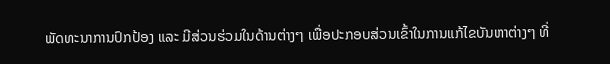ພັດທະນາການປົກປ້ອງ ແລະ ມີສ່ວນຮ່ວມໃນດ້ານຕ່າງໆ ເພື່ອປະກອບສ່ວນເຂົ້າໃນການແກ້ໄຂບັນຫາຕ່າງໆ ທີ່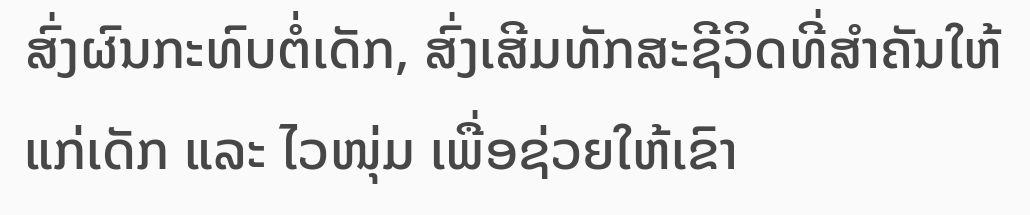ສົ່ງຜົນກະທົບຕໍ່ເດັກ, ສົ່ງເສີມທັກສະຊີວິດທີ່ສໍາຄັນໃຫ້ແກ່ເດັກ ແລະ ໄວໜຸ່ມ ເພື່ອຊ່ວຍໃຫ້ເຂົາ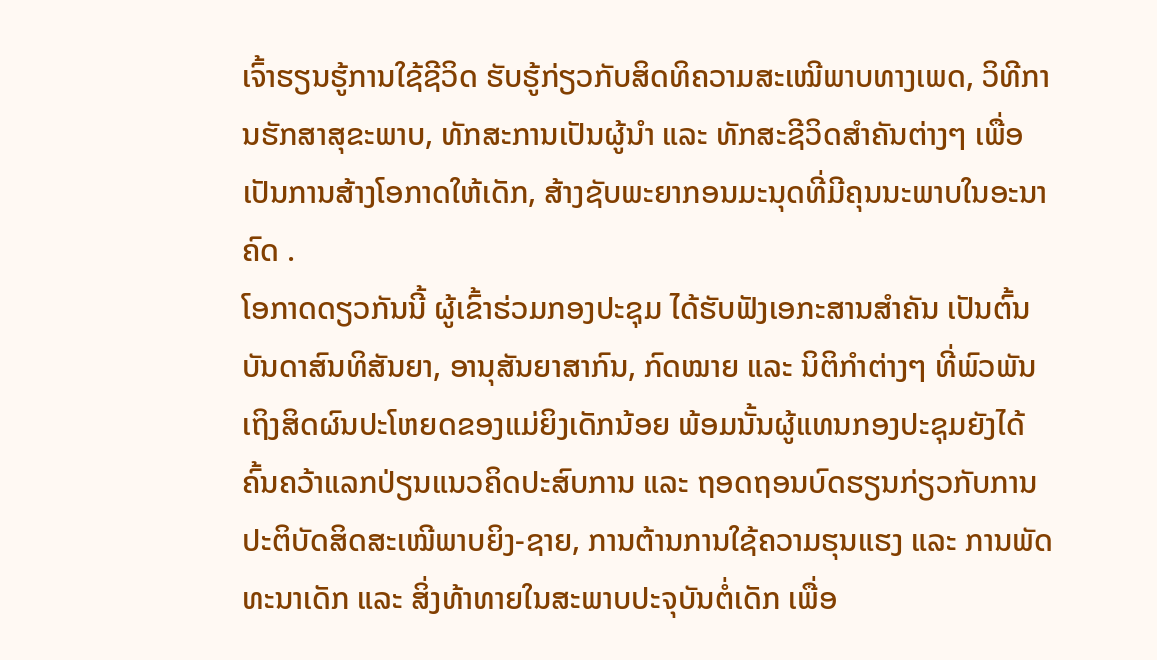ເຈົ້າຮຽນຮູ້ການໃຊ້ຊີວິດ ຮັບຮູ້ກ່ຽວກັບສິດທິຄວາມສະເໝີພາບທາງເພດ, ວິທີການຮັກສາສຸຂະພາບ, ທັກສະການເປັນຜູ້ນຳ ແລະ ທັກສະຊີວິດສຳຄັນຕ່າງໆ ເພື່ອເປັນການສ້າງໂອກາດໃຫ້ເດັກ, ສ້າງຊັບພະຍາກອນມະນຸດທີ່ມີຄຸນນະພາບໃນອະນາຄົດ .
ໂອກາດດຽວກັນນີ້ ຜູ້ເຂົ້າຮ່ວມກອງປະຊຸມ ໄດ້ຮັບຟັງເອກະສານສໍາຄັນ ເປັນຕົ້ນບັນດາສົນທິສັນຍາ, ອານຸສັນຍາສາກົນ, ກົດໝາຍ ແລະ ນິຕິກຳຕ່າງໆ ທີ່ພົວພັນເຖິງສິດຜົນປະໂຫຍດຂອງແມ່ຍິງເດັກນ້ອຍ ພ້ອມນັ້ນຜູ້ແທນກອງປະຊຸມຍັງໄດ້ຄົ້ນຄວ້າແລກປ່ຽນແນວຄິດປະສົບການ ແລະ ຖອດຖອນບົດຮຽນກ່ຽວກັບການປະຕິບັດສິດສະເໝີພາບຍິງ-ຊາຍ, ການຕ້ານການໃຊ້ຄວາມຮຸນແຮງ ແລະ ການພັດທະນາເດັກ ແລະ ສິ່ງທ້າທາຍໃນສະພາບປະຈຸບັນຕໍ່ເດັກ ເພື່ອ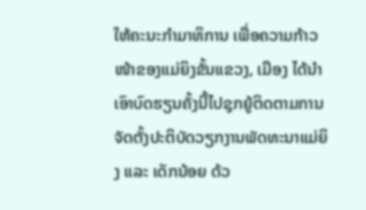ໃຫ້ຄະນະກຳມາທິການ ເພື່ອຄວາມກ້າວໜ້າຂອງແມ່ຍິງຂັ້ນແຂວງ, ເມືອງ ໄດ້ນຳເອົາບົດຮຽນຄັ້ງນີ້ໄປຊຸກຍູ້ຕິດຕາມການຈັດຕັ້ງປະຕິບັດວຽກງານພັດທະນາແມ່ຍິງ ແລະ ເດັກນ້ອຍ ດ້ວ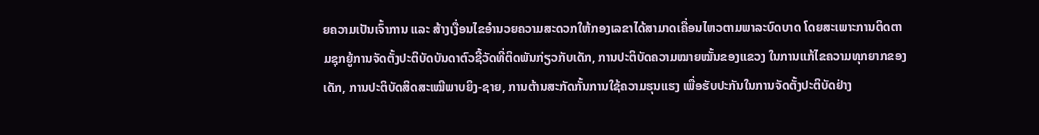ຍຄວາມເປັນເຈົ້າການ ແລະ ສ້າງເງື່ອນໄຂອຳນວຍຄວາມສະດວກໃຫ້ກອງເລຂາໄດ້ສາມາດເຄື່ອນໄຫວຕາມພາລະບົດບາດ ໂດຍສະເພາະການຕິດຕາມຊຸກຍູ້ການຈັດຕັ້ງປະຕິບັດບັນດາຕົວຊີ້ວັດທີ່ຕິດພັນກ່ຽວກັບເດັກ, ການປະຕິບັດຄວາມໝາຍໝັ້ນຂອງແຂວງ ໃນການແກ້ໄຂຄວາມທຸກຍາກຂອງເດັກ, ການປະຕິບັດສິດສະເໝີພາບຍິງ-ຊາຍ, ການຕ້ານສະກັດກັ້ນການໃຊ້ຄວາມຮຸນແຮງ ເພື່ອຮັບປະກັນໃນການຈັດຕັ້ງປະຕິບັດຢ່າງ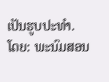ເປັນຮູບປະທຳ.
ໂດຍ: ພະນົມສອນ